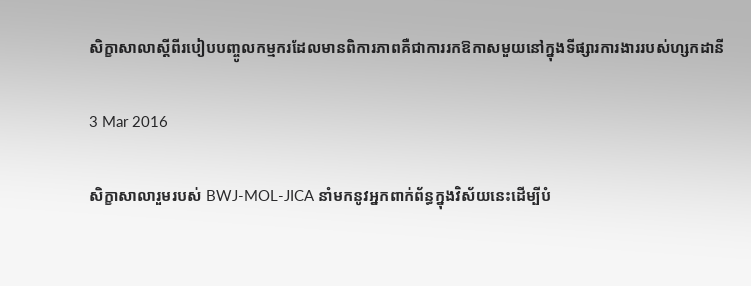សិក្ខាសាលាស្តីពីរបៀបបញ្ចូលកម្មករដែលមានពិការភាពគឺជាការរកឱកាសមួយនៅក្នុងទីផ្សារការងាររបស់ហ្សកដានី

3 Mar 2016

សិក្ខាសាលារួមរបស់ BWJ-MOL-JICA នាំមកនូវអ្នកពាក់ព័ន្ធក្នុងវិស័យនេះដើម្បីបំ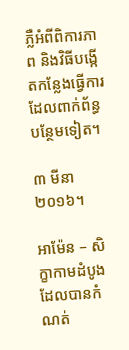ភ្លឺអំពីពិការភាព និងវិធីបង្កើតកន្លែងធ្វើការដែលពាក់ព័ន្ធបន្ថែមទៀត។

៣ មីនា ២០១៦។

អាម៉ែន – សិក្ខាកាមដំបូងដែលបានកំណត់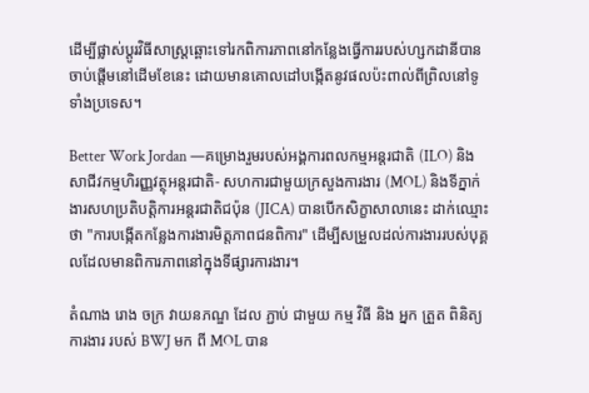ដើម្បីផ្លាស់ប្តូរវិធីសាស្រ្តឆ្ពោះទៅរកពិការភាពនៅកន្លែងធ្វើការរបស់ហ្សកដានីបានចាប់ផ្ដើមនៅដើមខែនេះ ដោយមានគោលដៅបង្កើតនូវផលប៉ះពាល់ពីព្រិលនៅទូទាំងប្រទេស។

Better Work Jordan —គម្រោងរួមរបស់អង្គការពលកម្មអន្តរជាតិ (ILO) និងសាជីវកម្មហិរញ្ញវត្ថុអន្តរជាតិ- សហការជាមួយក្រសួងការងារ (MOL) និងទីភ្នាក់ងារសហប្រតិបត្តិការអន្តរជាតិជប៉ុន (JICA) បានបើកសិក្ខាសាលានេះ ដាក់ឈ្មោះថា "ការបង្កើតកន្លែងការងារមិត្តភាពជនពិការ" ដើម្បីសម្រួលដល់ការងាររបស់បុគ្គលដែលមានពិការភាពនៅក្នុងទីផ្សារការងារ។

តំណាង រោង ចក្រ វាយនភណ្ឌ ដែល ភ្ជាប់ ជាមួយ កម្ម វិធី និង អ្នក ត្រួត ពិនិត្យ ការងារ របស់ BWJ មក ពី MOL បាន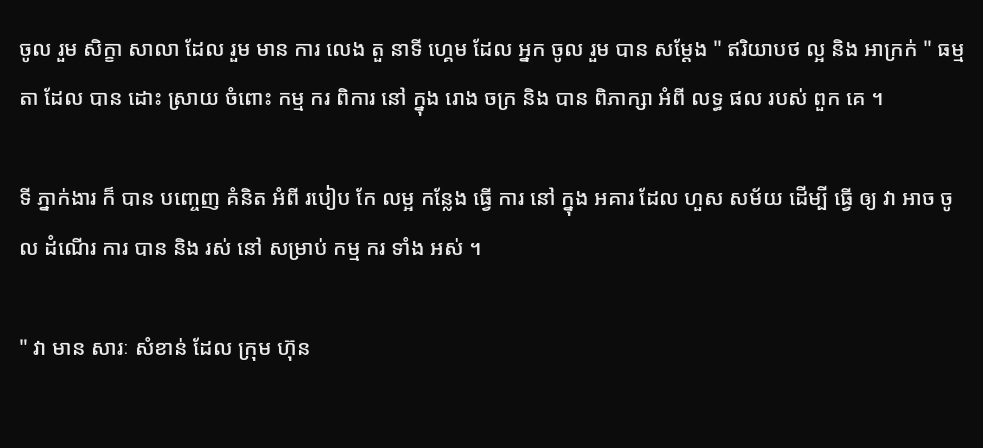ចូល រួម សិក្ខា សាលា ដែល រួម មាន ការ លេង តួ នាទី ហ្គេម ដែល អ្នក ចូល រួម បាន សម្តែង " ឥរិយាបថ ល្អ និង អាក្រក់ " ធម្មតា ដែល បាន ដោះ ស្រាយ ចំពោះ កម្ម ករ ពិការ នៅ ក្នុង រោង ចក្រ និង បាន ពិភាក្សា អំពី លទ្ធ ផល របស់ ពួក គេ ។

ទី ភ្នាក់ងារ ក៏ បាន បញ្ចេញ គំនិត អំពី របៀប កែ លម្អ កន្លែង ធ្វើ ការ នៅ ក្នុង អគារ ដែល ហួស សម័យ ដើម្បី ធ្វើ ឲ្យ វា អាច ចូល ដំណើរ ការ បាន និង រស់ នៅ សម្រាប់ កម្ម ករ ទាំង អស់ ។

" វា មាន សារៈ សំខាន់ ដែល ក្រុម ហ៊ុន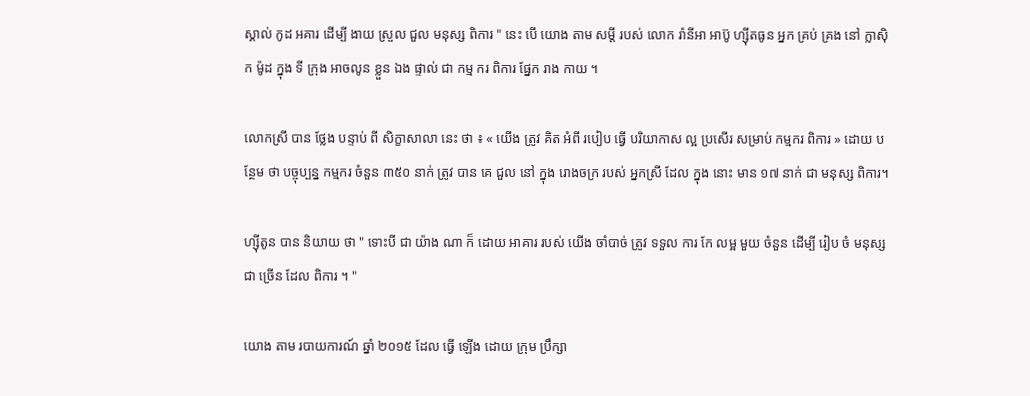ស្គាល់ កូដ អគារ ដើម្បី ងាយ ស្រួល ជួល មនុស្ស ពិការ " នេះ បើ យោង តាម សម្តី របស់ លោក រ៉ានីអា អាប៊ូ ហ្ស៊ីតធូន អ្នក គ្រប់ គ្រង នៅ ក្លាស៊ិក ម៉ូដ ក្នុង ទី ក្រុង អាចលូន ខ្លួន ឯង ផ្ទាល់ ជា កម្ម ករ ពិការ ផ្នែក រាង កាយ ។

លោកស្រី បាន ថ្លែង បន្ទាប់ ពី សិក្ខាសាលា នេះ ថា ៖ « យើង ត្រូវ គិត អំពី របៀប ធ្វើ បរិយាកាស ល្អ ប្រសើរ សម្រាប់ កម្មករ ពិការ » ដោយ បន្ថែម ថា បច្ចុប្បន្ន កម្មករ ចំនួន ៣៥០ នាក់ ត្រូវ បាន គេ ជួល នៅ ក្នុង រោងចក្រ របស់ អ្នកស្រី ដែល ក្នុង នោះ មាន ១៧ នាក់ ជា មនុស្ស ពិការ។

ហ្ស៊ីតូន បាន និយាយ ថា " ទោះបី ជា យ៉ាង ណា ក៏ ដោយ អាគារ របស់ យើង ចាំបាច់ ត្រូវ ទទួល ការ កែ លម្អ មួយ ចំនួន ដើម្បី រៀប ចំ មនុស្ស ជា ច្រើន ដែល ពិការ ។ "

យោង តាម របាយការណ៍ ឆ្នាំ ២០១៥ ដែល ធ្វើ ឡើង ដោយ ក្រុម ប្រឹក្សា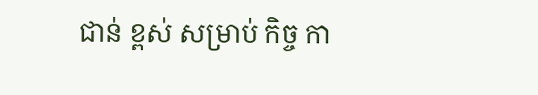ជាន់ ខ្ពស់ សម្រាប់ កិច្ច កា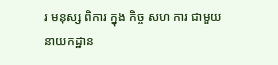រ មនុស្ស ពិការ ក្នុង កិច្ច សហ ការ ជាមួយ នាយកដ្ឋាន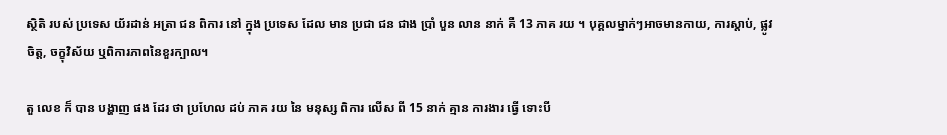ស្ថិតិ របស់ ប្រទេស យ័រដាន់ អត្រា ជន ពិការ នៅ ក្នុង ប្រទេស ដែល មាន ប្រជា ជន ជាង ប្រាំ បួន លាន នាក់ គឺ 13 ភាគ រយ ។ បុគ្គលម្នាក់ៗអាចមានកាយ, ការស្តាប់, ផ្លូវចិត្ត, ចក្ខុវិស័យ ឬពិការភាពនៃខួរក្បាល។

តួ លេខ ក៏ បាន បង្ហាញ ផង ដែរ ថា ប្រហែល ដប់ ភាគ រយ នៃ មនុស្ស ពិការ លើស ពី 15 នាក់ គ្មាន ការងារ ធ្វើ ទោះបី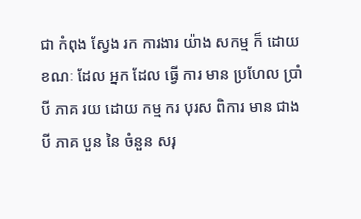ជា កំពុង ស្វែង រក ការងារ យ៉ាង សកម្ម ក៏ ដោយ ខណៈ ដែល អ្នក ដែល ធ្វើ ការ មាន ប្រហែល ប្រាំ បី ភាគ រយ ដោយ កម្ម ករ បុរស ពិការ មាន ជាង បី ភាគ បួន នៃ ចំនួន សរុ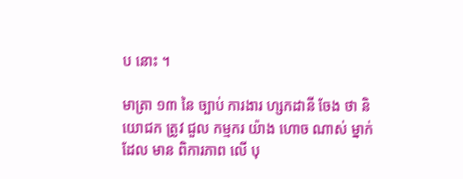ប នោះ ។

មាត្រា ១៣ នៃ ច្បាប់ ការងារ ហ្សកដានី ចែង ថា និយោជក ត្រូវ ជួល កម្មករ យ៉ាង ហោច ណាស់ ម្នាក់ ដែល មាន ពិការភាព លើ បុ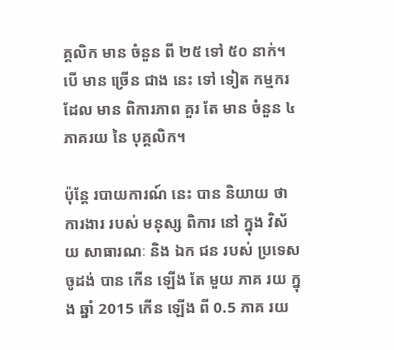គ្គលិក មាន ចំនួន ពី ២៥ ទៅ ៥០ នាក់។ បើ មាន ច្រើន ជាង នេះ ទៅ ទៀត កម្មករ ដែល មាន ពិការភាព គួរ តែ មាន ចំនួន ៤ ភាគរយ នៃ បុគ្គលិក។

ប៉ុន្តែ របាយការណ៍ នេះ បាន និយាយ ថា ការងារ របស់ មនុស្ស ពិការ នៅ ក្នុង វិស័យ សាធារណៈ និង ឯក ជន របស់ ប្រទេស ចូដង់ បាន កើន ឡើង តែ មួយ ភាគ រយ ក្នុង ឆ្នាំ 2015 កើន ឡើង ពី 0.5 ភាគ រយ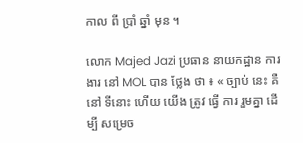កាល ពី ប្រាំ ឆ្នាំ មុន ។

លោក Majed Jazi ប្រធាន នាយកដ្ឋាន ការងារ នៅ MOL បាន ថ្លែង ថា ៖ « ច្បាប់ នេះ គឺ នៅ ទីនោះ ហើយ យើង ត្រូវ ធ្វើ ការ រួមគ្នា ដើម្បី សម្រេច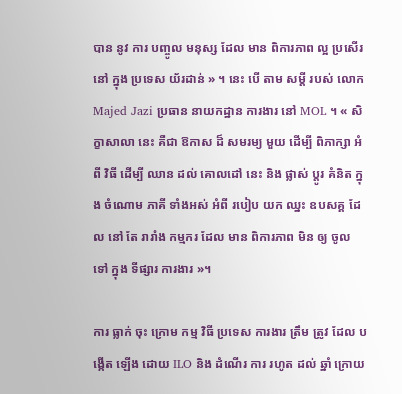បាន នូវ ការ បញ្ចូល មនុស្ស ដែល មាន ពិការភាព ល្អ ប្រសើរ នៅ ក្នុង ប្រទេស យ័រដាន់ » ។ នេះ បើ តាម សម្តី របស់ លោក Majed Jazi ប្រធាន នាយកដ្ឋាន ការងារ នៅ MOL ។ « សិក្ខាសាលា នេះ គឺជា ឱកាស ដ៏ សមរម្យ មួយ ដើម្បី ពិភាក្សា អំពី វិធី ដើម្បី ឈាន ដល់ គោលដៅ នេះ និង ផ្លាស់ ប្តូរ គំនិត ក្នុង ចំណោម ភាគី ទាំងអស់ អំពី របៀប យក ឈ្នះ ឧបសគ្គ ដែល នៅ តែ រារាំង កម្មករ ដែល មាន ពិការភាព មិន ឲ្យ ចូល ទៅ ក្នុង ទីផ្សារ ការងារ »។

ការ ធ្លាក់ ចុះ ក្រោម កម្ម វិធី ប្រទេស ការងារ ត្រឹម ត្រូវ ដែល បង្កើត ឡើង ដោយ ILO និង ដំណើរ ការ រហូត ដល់ ឆ្នាំ ក្រោយ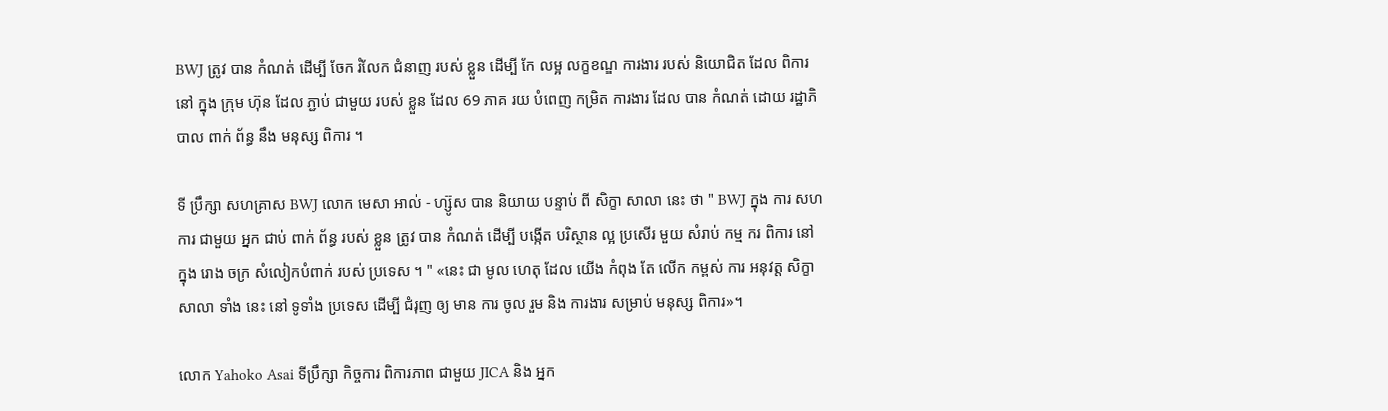BWJ ត្រូវ បាន កំណត់ ដើម្បី ចែក រំលែក ជំនាញ របស់ ខ្លួន ដើម្បី កែ លម្អ លក្ខខណ្ឌ ការងារ របស់ និយោជិត ដែល ពិការ នៅ ក្នុង ក្រុម ហ៊ុន ដែល ភ្ជាប់ ជាមួយ របស់ ខ្លួន ដែល 69 ភាគ រយ បំពេញ កម្រិត ការងារ ដែល បាន កំណត់ ដោយ រដ្ឋាភិបាល ពាក់ ព័ន្ធ នឹង មនុស្ស ពិការ ។

ទី ប្រឹក្សា សហគ្រាស BWJ លោក មេសា អាល់ - ហ្ស៊ូស បាន និយាយ បន្ទាប់ ពី សិក្ខា សាលា នេះ ថា " BWJ ក្នុង ការ សហ ការ ជាមួយ អ្នក ជាប់ ពាក់ ព័ន្ធ របស់ ខ្លួន ត្រូវ បាន កំណត់ ដើម្បី បង្កើត បរិស្ថាន ល្អ ប្រសើរ មួយ សំរាប់ កម្ម ករ ពិការ នៅ ក្នុង រោង ចក្រ សំលៀកបំពាក់ របស់ ប្រទេស ។ " «នេះ ជា មូល ហេតុ ដែល យើង កំពុង តែ លើក កម្ពស់ ការ អនុវត្ត សិក្ខាសាលា ទាំង នេះ នៅ ទូទាំង ប្រទេស ដើម្បី ជំរុញ ឲ្យ មាន ការ ចូល រួម និង ការងារ សម្រាប់ មនុស្ស ពិការ»។

លោក Yahoko Asai ទីប្រឹក្សា កិច្ចការ ពិការភាព ជាមួយ JICA និង អ្នក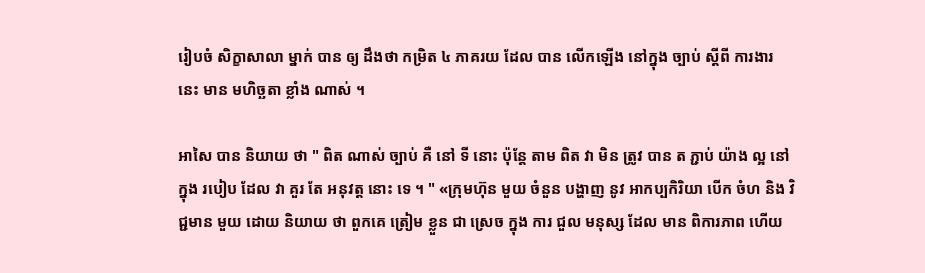រៀបចំ សិក្ខាសាលា ម្នាក់ បាន ឲ្យ ដឹងថា កម្រិត ៤ ភាគរយ ដែល បាន លើកឡើង នៅក្នុង ច្បាប់ ស្តីពី ការងារ នេះ មាន មហិច្ឆតា ខ្លាំង ណាស់ ។

អាសៃ បាន និយាយ ថា " ពិត ណាស់ ច្បាប់ គឺ នៅ ទី នោះ ប៉ុន្តែ តាម ពិត វា មិន ត្រូវ បាន ត ភ្ជាប់ យ៉ាង ល្អ នៅ ក្នុង របៀប ដែល វា គួរ តែ អនុវត្ត នោះ ទេ ។ " «ក្រុមហ៊ុន មួយ ចំនួន បង្ហាញ នូវ អាកប្បកិរិយា បើក ចំហ និង វិជ្ជមាន មួយ ដោយ និយាយ ថា ពួកគេ ត្រៀម ខ្លួន ជា ស្រេច ក្នុង ការ ជួល មនុស្ស ដែល មាន ពិការភាព ហើយ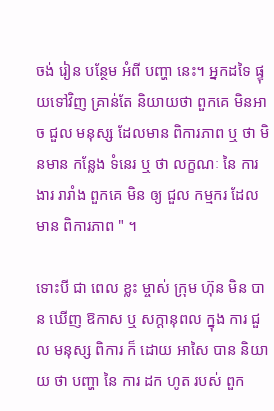ចង់ រៀន បន្ថែម អំពី បញ្ហា នេះ។ អ្នកដទៃ ផ្ទុយទៅវិញ គ្រាន់តែ និយាយថា ពួកគេ មិនអាច ជួល មនុស្ស ដែលមាន ពិការភាព ឬ ថា មិនមាន កន្លែង ទំនេរ ឬ ថា លក្ខណៈ នៃ ការងារ រារាំង ពួកគេ មិន ឲ្យ ជួល កម្មករ ដែលមាន ពិការភាព " ។

ទោះបី ជា ពេល ខ្លះ ម្ចាស់ ក្រុម ហ៊ុន មិន បាន ឃើញ ឱកាស ឬ សក្តានុពល ក្នុង ការ ជួល មនុស្ស ពិការ ក៏ ដោយ អាសៃ បាន និយាយ ថា បញ្ហា នៃ ការ ដក ហូត របស់ ពួក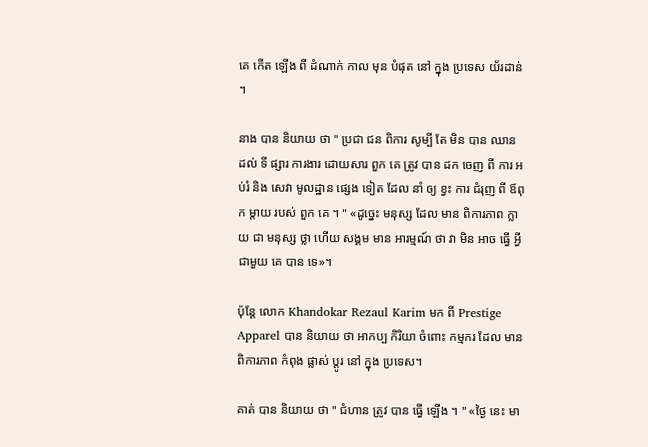គេ កើត ឡើង ពី ដំណាក់ កាល មុន បំផុត នៅ ក្នុង ប្រទេស យ័រដាន់ ។

នាង បាន និយាយ ថា " ប្រជា ជន ពិការ សូម្បី តែ មិន បាន ឈាន ដល់ ទី ផ្សារ ការងារ ដោយសារ ពួក គេ ត្រូវ បាន ដក ចេញ ពី ការ អប់រំ និង សេវា មូលដ្ឋាន ផ្សេង ទៀត ដែល នាំ ឲ្យ ខ្វះ ការ ជំរុញ ពី ឪពុក ម្តាយ របស់ ពួក គេ ។ " «ដូច្នេះ មនុស្ស ដែល មាន ពិការភាព ក្លាយ ជា មនុស្ស ថ្លា ហើយ សង្គម មាន អារម្មណ៍ ថា វា មិន អាច ធ្វើ អ្វី ជាមួយ គេ បាន ទេ»។

ប៉ុន្តែ លោក Khandokar Rezaul Karim មក ពី Prestige Apparel បាន និយាយ ថា អាកប្ប កិរិយា ចំពោះ កម្មករ ដែល មាន ពិការភាព កំពុង ផ្លាស់ ប្តូរ នៅ ក្នុង ប្រទេស។

គាត់ បាន និយាយ ថា " ជំហាន ត្រូវ បាន ធ្វើ ឡើង ។ " «ថ្ងៃ នេះ មា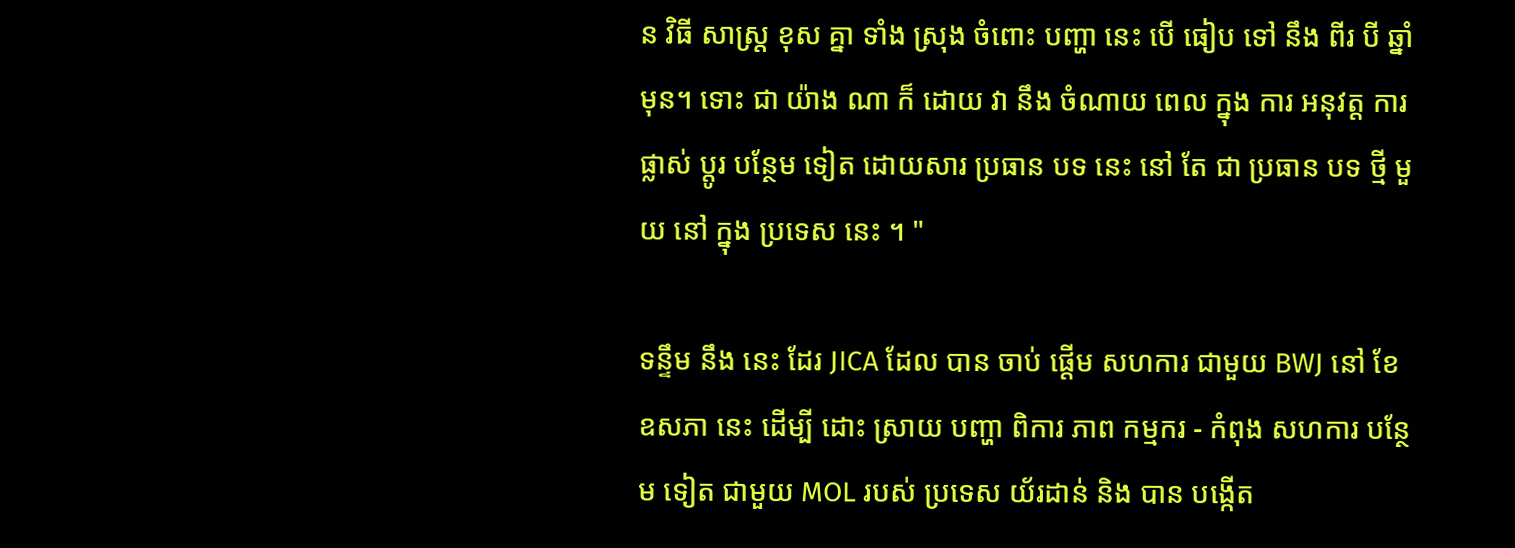ន វិធី សាស្ត្រ ខុស គ្នា ទាំង ស្រុង ចំពោះ បញ្ហា នេះ បើ ធៀប ទៅ នឹង ពីរ បី ឆ្នាំ មុន។ ទោះ ជា យ៉ាង ណា ក៏ ដោយ វា នឹង ចំណាយ ពេល ក្នុង ការ អនុវត្ត ការ ផ្លាស់ ប្តូរ បន្ថែម ទៀត ដោយសារ ប្រធាន បទ នេះ នៅ តែ ជា ប្រធាន បទ ថ្មី មួយ នៅ ក្នុង ប្រទេស នេះ ។ "

ទន្ទឹម នឹង នេះ ដែរ JICA ដែល បាន ចាប់ ផ្តើម សហការ ជាមួយ BWJ នៅ ខែ ឧសភា នេះ ដើម្បី ដោះ ស្រាយ បញ្ហា ពិការ ភាព កម្មករ - កំពុង សហការ បន្ថែម ទៀត ជាមួយ MOL របស់ ប្រទេស យ័រដាន់ និង បាន បង្កើត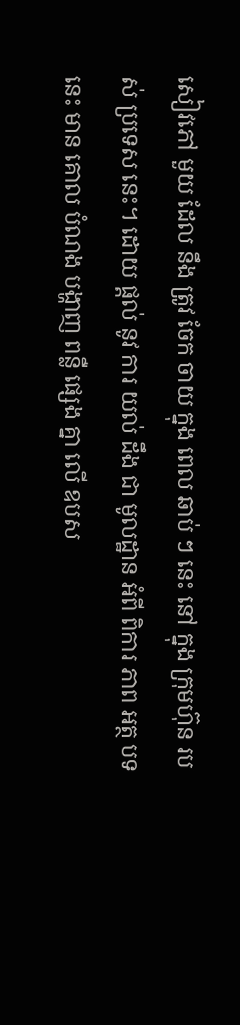សៀវភៅ មួយ ដែល នឹង ត្រូវ ចែក ចាយ ក្នុង ពេល ឆាប់ ៗ នេះ នៅ ក្នុង ក្រុមហ៊ុន របស់ ប្រទេស នេះ។ ដោយ ផ្តល់ នូវ ការ យល់ ដឹង ជា មូលដ្ឋាន អំពី ពិការ ភាព អត្ថ បទ នេះ មាន គោល បំណង បង្ហាញ ពន្លឺ ផ្សេង គ្នា លើ ឧបស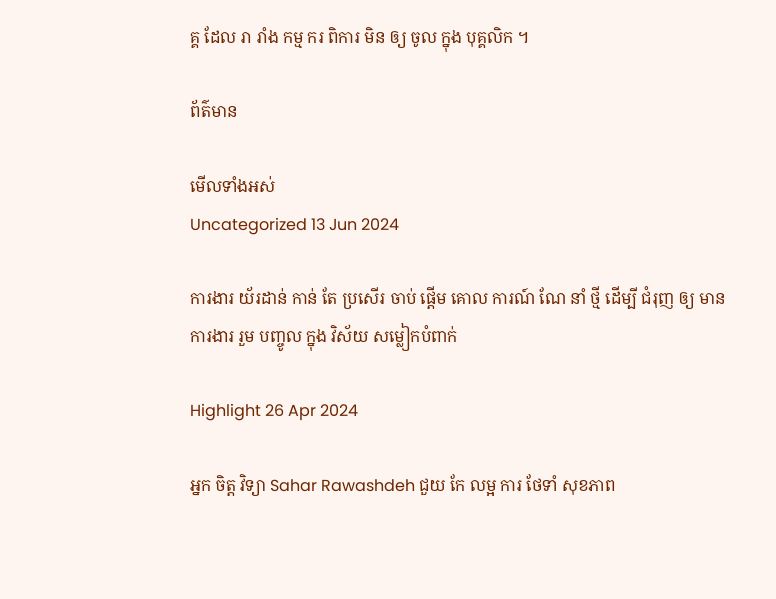គ្គ ដែល រា រាំង កម្ម ករ ពិការ មិន ឲ្យ ចូល ក្នុង បុគ្គលិក ។

ព័ត៌មាន

មើលទាំងអស់
Uncategorized 13 Jun 2024

ការងារ យ័រដាន់ កាន់ តែ ប្រសើរ ចាប់ ផ្តើម គោល ការណ៍ ណែ នាំ ថ្មី ដើម្បី ជំរុញ ឲ្យ មាន ការងារ រួម បញ្ចូល ក្នុង វិស័យ សម្លៀកបំពាក់

Highlight 26 Apr 2024

អ្នក ចិត្ត វិទ្យា Sahar Rawashdeh ជួយ កែ លម្អ ការ ថែទាំ សុខភាព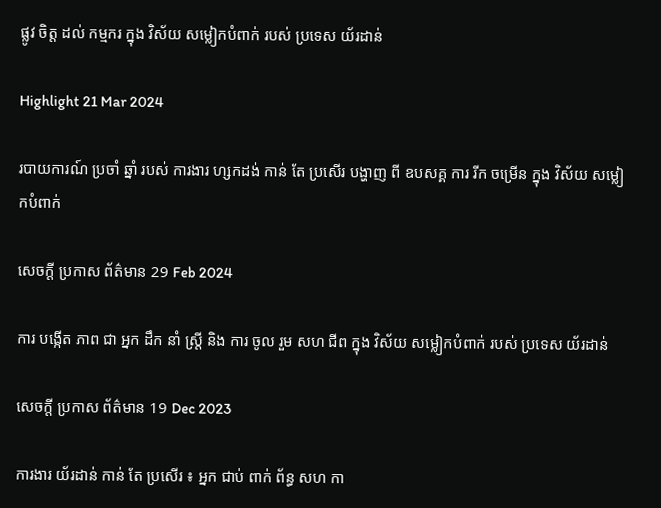ផ្លូវ ចិត្ត ដល់ កម្មករ ក្នុង វិស័យ សម្លៀកបំពាក់ របស់ ប្រទេស យ័រដាន់

Highlight 21 Mar 2024

របាយការណ៍ ប្រចាំ ឆ្នាំ របស់ ការងារ ហ្សកដង់ កាន់ តែ ប្រសើរ បង្ហាញ ពី ឧបសគ្គ ការ រីក ចម្រើន ក្នុង វិស័យ សម្លៀកបំពាក់

សេចក្ដី ប្រកាស ព័ត៌មាន 29 Feb 2024

ការ បង្កើត ភាព ជា អ្នក ដឹក នាំ ស្ត្រី និង ការ ចូល រួម សហ ជីព ក្នុង វិស័យ សម្លៀកបំពាក់ របស់ ប្រទេស យ័រដាន់

សេចក្ដី ប្រកាស ព័ត៌មាន 19 Dec 2023

ការងារ យ័រដាន់ កាន់ តែ ប្រសើរ ៖ អ្នក ជាប់ ពាក់ ព័ន្ធ សហ កា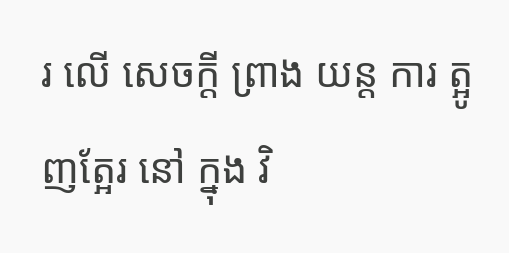រ លើ សេចក្តី ព្រាង យន្ត ការ ត្អូញត្អែរ នៅ ក្នុង វិ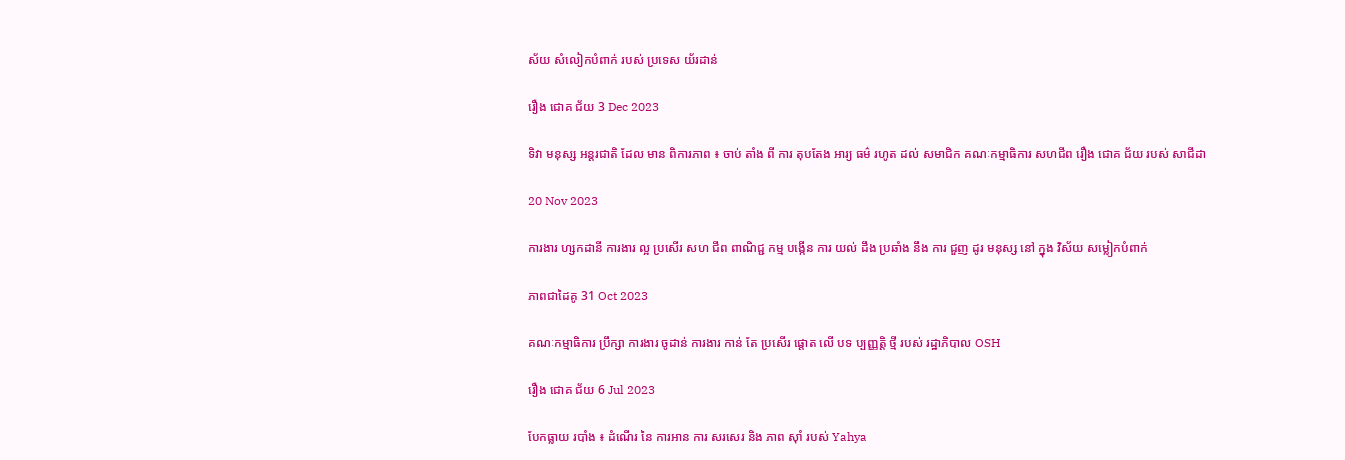ស័យ សំលៀកបំពាក់ របស់ ប្រទេស យ័រដាន់

រឿង ជោគ ជ័យ 3 Dec 2023

ទិវា មនុស្ស អន្តរជាតិ ដែល មាន ពិការភាព ៖ ចាប់ តាំង ពី ការ តុបតែង អារ្យ ធម៌ រហូត ដល់ សមាជិក គណៈកម្មាធិការ សហជីព រឿង ជោគ ជ័យ របស់ សាជីដា

20 Nov 2023

ការងារ ហ្សកដានី ការងារ ល្អ ប្រសើរ សហ ជីព ពាណិជ្ជ កម្ម បង្កើន ការ យល់ ដឹង ប្រឆាំង នឹង ការ ជួញ ដូរ មនុស្ស នៅ ក្នុង វិស័យ សម្លៀកបំពាក់

ភាពជាដៃគូ 31 Oct 2023

គណៈកម្មាធិការ ប្រឹក្សា ការងារ ចូដាន់ ការងារ កាន់ តែ ប្រសើរ ផ្តោត លើ បទ ប្បញ្ញត្តិ ថ្មី របស់ រដ្ឋាភិបាល OSH

រឿង ជោគ ជ័យ 6 Jul 2023

បែកធ្លាយ របាំង ៖ ដំណើរ នៃ ការអាន ការ សរសេរ និង ភាព ស៊ាំ របស់ Yahya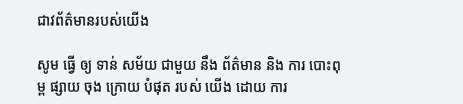ជាវព័ត៌មានរបស់យើង

សូម ធ្វើ ឲ្យ ទាន់ សម័យ ជាមួយ នឹង ព័ត៌មាន និង ការ បោះពុម្ព ផ្សាយ ចុង ក្រោយ បំផុត របស់ យើង ដោយ ការ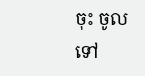ចុះ ចូល ទៅ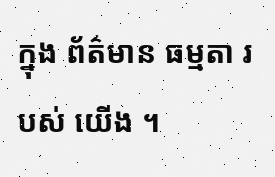ក្នុង ព័ត៌មាន ធម្មតា របស់ យើង ។